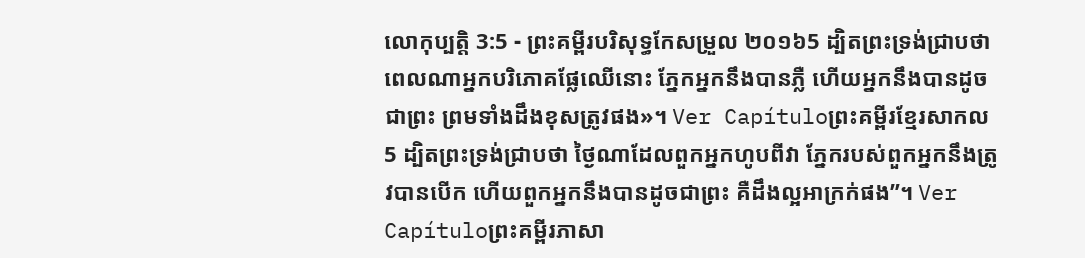លោកុប្បត្តិ 3:5 - ព្រះគម្ពីរបរិសុទ្ធកែសម្រួល ២០១៦5 ដ្បិតព្រះទ្រង់ជ្រាបថា ពេលណាអ្នកបរិភោគផ្លែឈើនោះ ភ្នែកអ្នកនឹងបានភ្លឺ ហើយអ្នកនឹងបានដូចជាព្រះ ព្រមទាំងដឹងខុសត្រូវផង»។ Ver Capítuloព្រះគម្ពីរខ្មែរសាកល5 ដ្បិតព្រះទ្រង់ជ្រាបថា ថ្ងៃណាដែលពួកអ្នកហូបពីវា ភ្នែករបស់ពួកអ្នកនឹងត្រូវបានបើក ហើយពួកអ្នកនឹងបានដូចជាព្រះ គឺដឹងល្អអាក្រក់ផង”។ Ver Capítuloព្រះគម្ពីរភាសា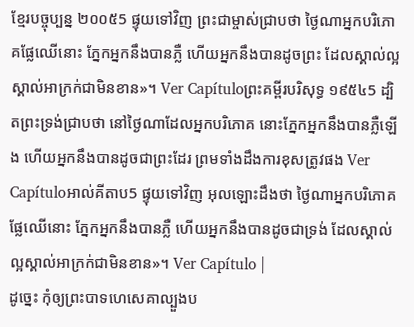ខ្មែរបច្ចុប្បន្ន ២០០៥5 ផ្ទុយទៅវិញ ព្រះជាម្ចាស់ជ្រាបថា ថ្ងៃណាអ្នកបរិភោគផ្លែឈើនោះ ភ្នែកអ្នកនឹងបានភ្លឺ ហើយអ្នកនឹងបានដូចព្រះ ដែលស្គាល់ល្អស្គាល់អាក្រក់ជាមិនខាន»។ Ver Capítuloព្រះគម្ពីរបរិសុទ្ធ ១៩៥៤5 ដ្បិតព្រះទ្រង់ជ្រាបថា នៅថ្ងៃណាដែលអ្នកបរិភោគ នោះភ្នែកអ្នកនឹងបានភ្លឺឡើង ហើយអ្នកនឹងបានដូចជាព្រះដែរ ព្រមទាំងដឹងការខុសត្រូវផង Ver Capítuloអាល់គីតាប5 ផ្ទុយទៅវិញ អុលឡោះដឹងថា ថ្ងៃណាអ្នកបរិភោគផ្លែឈើនោះ ភ្នែកអ្នកនឹងបានភ្លឺ ហើយអ្នកនឹងបានដូចជាទ្រង់ ដែលស្គាល់ល្អស្គាល់អាក្រក់ជាមិនខាន»។ Ver Capítulo |
ដូច្នេះ កុំឲ្យព្រះបាទហេសេគាល្បួងប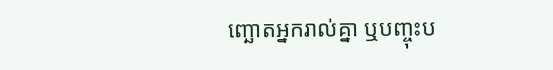ញ្ឆោតអ្នករាល់គ្នា ឬបញ្ចុះប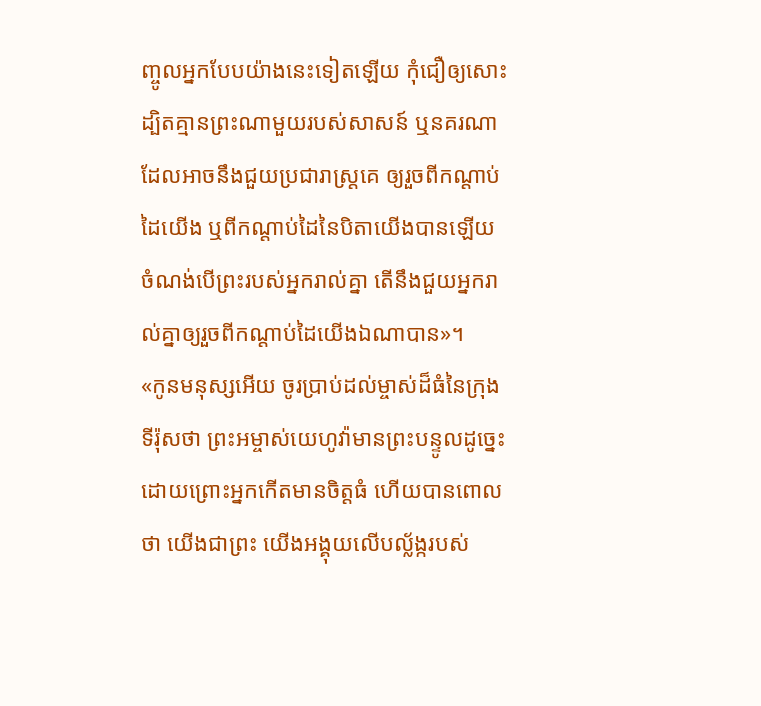ញ្ចូលអ្នកបែបយ៉ាងនេះទៀតឡើយ កុំជឿឲ្យសោះ ដ្បិតគ្មានព្រះណាមួយរបស់សាសន៍ ឬនគរណា ដែលអាចនឹងជួយប្រជារាស្ត្រគេ ឲ្យរួចពីកណ្ដាប់ដៃយើង ឬពីកណ្ដាប់ដៃនៃបិតាយើងបានឡើយ ចំណង់បើព្រះរបស់អ្នករាល់គ្នា តើនឹងជួយអ្នករាល់គ្នាឲ្យរួចពីកណ្ដាប់ដៃយើងឯណាបាន»។
«កូនមនុស្សអើយ ចូរប្រាប់ដល់ម្ចាស់ដ៏ធំនៃក្រុងទីរ៉ុសថា ព្រះអម្ចាស់យេហូវ៉ាមានព្រះបន្ទូលដូច្នេះ ដោយព្រោះអ្នកកើតមានចិត្តធំ ហើយបានពោលថា យើងជាព្រះ យើងអង្គុយលើបល្ល័ង្ករបស់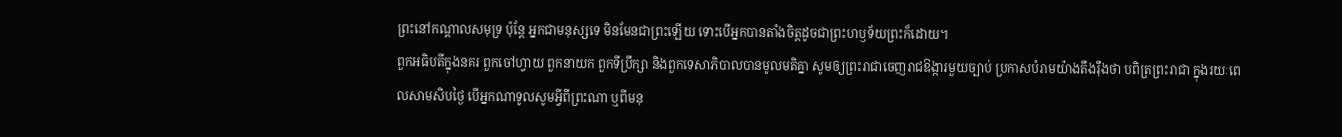ព្រះនៅកណ្ដាលសមុទ្រ ប៉ុន្តែ អ្នកជាមនុស្សទេ មិនមែនជាព្រះឡើយ ទោះបើអ្នកបានតាំងចិត្តដូចជាព្រះហឫទ័យព្រះក៏ដោយ។
ពួកអធិបតីក្នុងនគរ ពួកចៅហ្វាយ ពួកនាយក ពួកទីប្រឹក្សា និងពួកទេសាភិបាលបានមូលមតិគ្នា សូមឲ្យព្រះរាជាចេញរាជឱង្ការមួយច្បាប់ ប្រកាសបំរាមយ៉ាងតឹងរ៉ឹងថា បពិត្រព្រះរាជា ក្នុងរយៈពេលសាមសិបថ្ងៃ បើអ្នកណាទូលសូមអ្វីពីព្រះណា ឬពីមនុ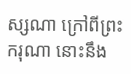ស្សណា ក្រៅពីព្រះករុណា នោះនឹង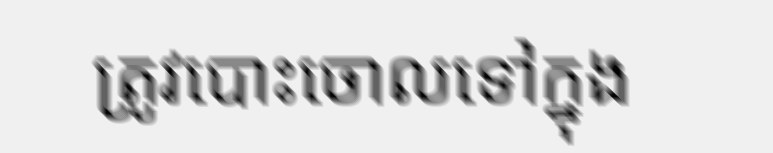ត្រូវបោះចោលទៅក្នុង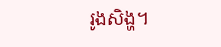រូងសិង្ហ។